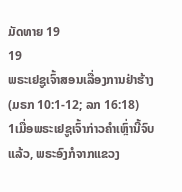ມັດທາຍ 19
19
ພຣະເຢຊູເຈົ້າສອນເລື່ອງການຢ່າຮ້າງ
(ມຣກ 10:1-12; ລກ 16:18)
1ເມື່ອພຣະເຢຊູເຈົ້າກ່າວຄຳເຫຼົ່ານີ້ຈົບແລ້ວ, ພຣະອົງກໍຈາກແຂວງ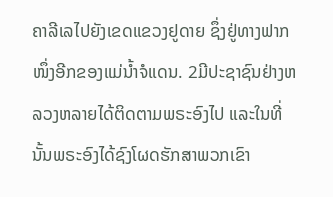ຄາລີເລໄປຍັງເຂດແຂວງຢູດາຍ ຊຶ່ງຢູ່ທາງຟາກໜຶ່ງອີກຂອງແມ່ນໍ້າຈໍແດນ. 2ມີປະຊາຊົນຢ່າງຫລວງຫລາຍໄດ້ຕິດຕາມພຣະອົງໄປ ແລະໃນທີ່ນັ້ນພຣະອົງໄດ້ຊົງໂຜດຮັກສາພວກເຂົາ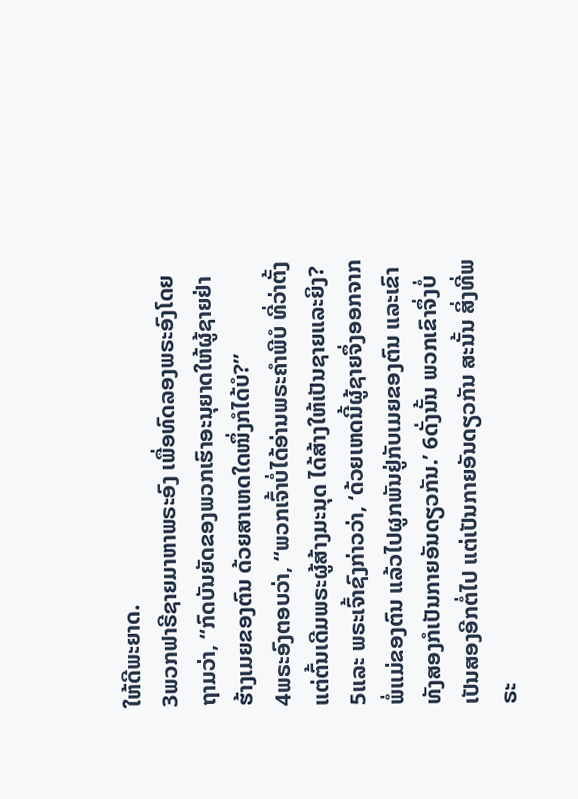ໃຫ້ດີພະຍາດ.
3ພວກຟາຣີຊາຍມາຫາພຣະອົງ ເພື່ອທົດລອງພຣະອົງໂດຍຖາມວ່າ, “ກົດບັນຍັດຂອງພວກເຮົາອະນຸຍາດໃຫ້ຜູ້ຊາຍຢ່າຮ້າງເມຍຂອງຕົນ ດ້ວຍສາເຫດໃດໜຶ່ງກໍໄດ້ບໍ?”
4ພຣະອົງຕອບວ່າ, “ພວກເຈົ້າບໍ່ໄດ້ອ່ານພຣະຄຳພີບໍ ທີ່ວ່າຕັ້ງແຕ່ຕົ້ນເດີມພຣະຜູ້ສ້າງມະນຸດ ໄດ້ສ້າງໃຫ້ເປັນຊາຍແລະຍິງ? 5ແລະ ພຣະເຈົ້າຊົງກ່າວວ່າ, ‘ດ້ວຍເຫດນີ້ຜູ້ຊາຍຈຶ່ງອອກຈາກພໍ່ແມ່ຂອງຕົນ ແລ້ວໄປຜູກພັນຢູ່ກັບເມຍຂອງຕົນ ແລະເຂົາທັງສອງກໍເປັນກາຍອັນດຽວກັນ.’ 6ດັ່ງນັ້ນ ພວກເຂົາຈຶ່ງບໍ່ເປັນສອງອີກຕໍ່ໄປ ແຕ່ເປັນກາຍອັນດຽວກັນ ສະນັ້ນ ສິ່ງທີ່ພຣະ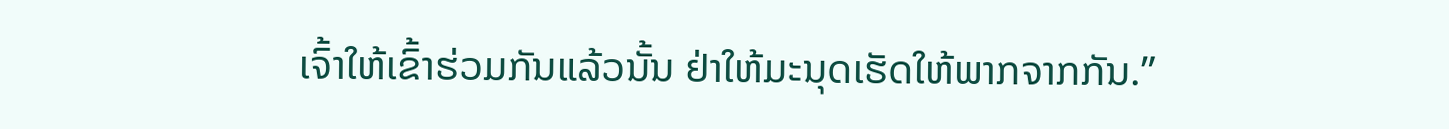ເຈົ້າໃຫ້ເຂົ້າຮ່ວມກັນແລ້ວນັ້ນ ຢ່າໃຫ້ມະນຸດເຮັດໃຫ້ພາກຈາກກັນ.”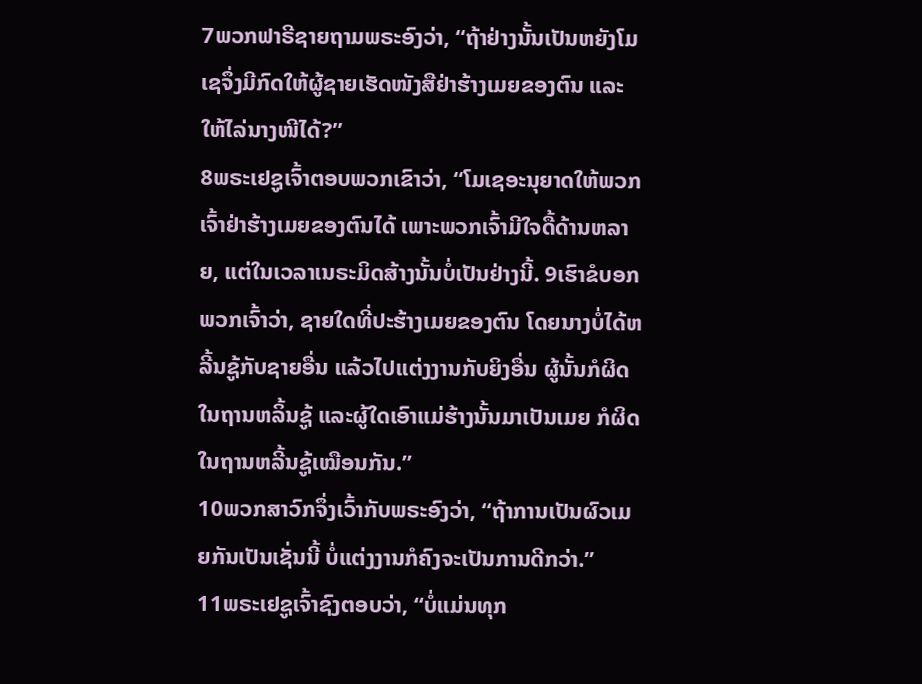7ພວກຟາຣີຊາຍຖາມພຣະອົງວ່າ, “ຖ້າຢ່າງນັ້ນເປັນຫຍັງໂມເຊຈຶ່ງມີກົດໃຫ້ຜູ້ຊາຍເຮັດໜັງສືຢ່າຮ້າງເມຍຂອງຕົນ ແລະໃຫ້ໄລ່ນາງໜີໄດ້?”
8ພຣະເຢຊູເຈົ້າຕອບພວກເຂົາວ່າ, “ໂມເຊອະນຸຍາດໃຫ້ພວກເຈົ້າຢ່າຮ້າງເມຍຂອງຕົນໄດ້ ເພາະພວກເຈົ້າມີໃຈດື້ດ້ານຫລາຍ, ແຕ່ໃນເວລາເນຣະມິດສ້າງນັ້ນບໍ່ເປັນຢ່າງນີ້. 9ເຮົາຂໍບອກພວກເຈົ້າວ່າ, ຊາຍໃດທີ່ປະຮ້າງເມຍຂອງຕົນ ໂດຍນາງບໍ່ໄດ້ຫລີ້ນຊູ້ກັບຊາຍອື່ນ ແລ້ວໄປແຕ່ງງານກັບຍິງອື່ນ ຜູ້ນັ້ນກໍຜິດໃນຖານຫລິ້ນຊູ້ ແລະຜູ້ໃດເອົາແມ່ຮ້າງນັ້ນມາເປັນເມຍ ກໍຜິດໃນຖານຫລີ້ນຊູ້ເໝືອນກັນ.”
10ພວກສາວົກຈຶ່ງເວົ້າກັບພຣະອົງວ່າ, “ຖ້າການເປັນຜົວເມຍກັນເປັນເຊັ່ນນີ້ ບໍ່ແຕ່ງງານກໍຄົງຈະເປັນການດີກວ່າ.”
11ພຣະເຢຊູເຈົ້າຊົງຕອບວ່າ, “ບໍ່ແມ່ນທຸກ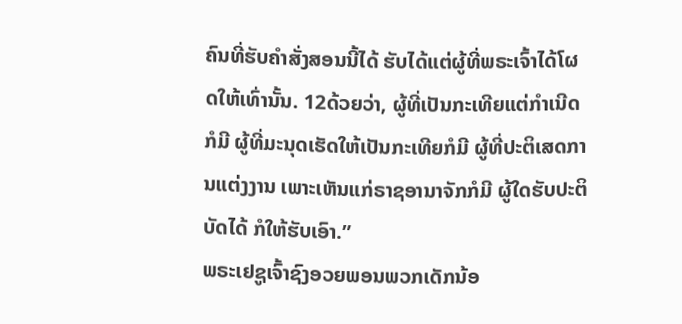ຄົນທີ່ຮັບຄຳສັ່ງສອນນີ້ໄດ້ ຮັບໄດ້ແຕ່ຜູ້ທີ່ພຣະເຈົ້າໄດ້ໂຜດໃຫ້ເທົ່ານັ້ນ. 12ດ້ວຍວ່າ, ຜູ້ທີ່ເປັນກະເທີຍແຕ່ກຳເນີດກໍມີ ຜູ້ທີ່ມະນຸດເຮັດໃຫ້ເປັນກະເທີຍກໍມີ ຜູ້ທີ່ປະຕິເສດການແຕ່ງງານ ເພາະເຫັນແກ່ຣາຊອານາຈັກກໍມີ ຜູ້ໃດຮັບປະຕິບັດໄດ້ ກໍໃຫ້ຮັບເອົາ.”
ພຣະເຢຊູເຈົ້າຊົງອວຍພອນພວກເດັກນ້ອ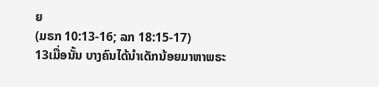ຍ
(ມຣກ 10:13-16; ລກ 18:15-17)
13ເມື່ອນັ້ນ ບາງຄົນໄດ້ນຳເດັກນ້ອຍມາຫາພຣະ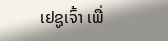ເຢຊູເຈົ້າ ເພື່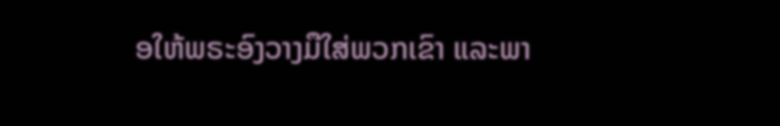ອໃຫ້ພຣະອົງວາງມືໃສ່ພວກເຂົາ ແລະພາ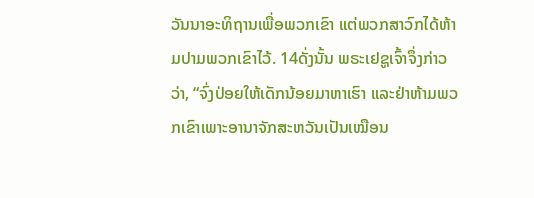ວັນນາອະທິຖານເພື່ອພວກເຂົາ ແຕ່ພວກສາວົກໄດ້ຫ້າມປາມພວກເຂົາໄວ້. 14ດັ່ງນັ້ນ ພຣະເຢຊູເຈົ້າຈຶ່ງກ່າວວ່າ, “ຈົ່ງປ່ອຍໃຫ້ເດັກນ້ອຍມາຫາເຮົາ ແລະຢ່າຫ້າມພວກເຂົາເພາະອານາຈັກສະຫວັນເປັນເໝືອນ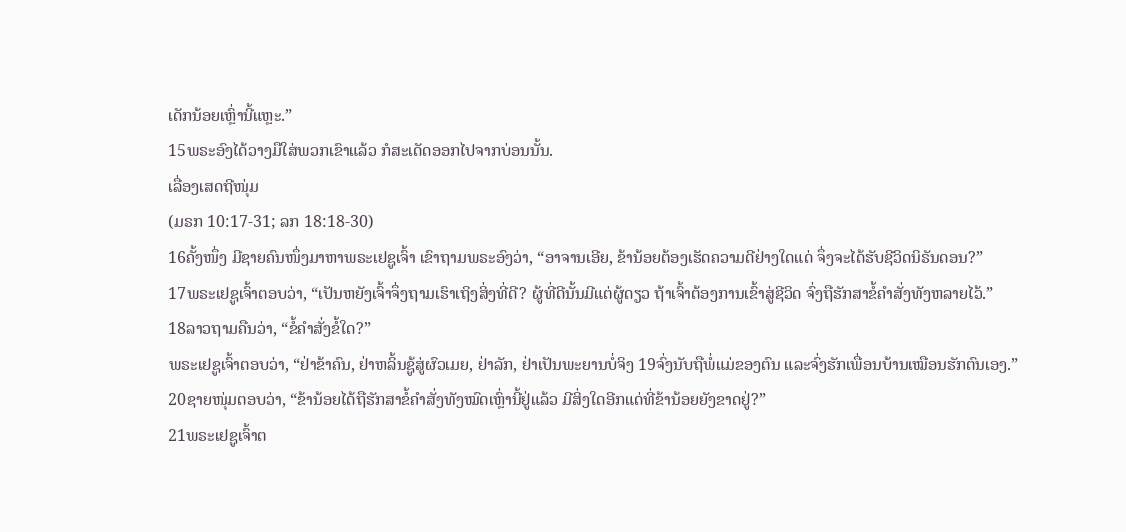ເດັກນ້ອຍເຫຼົ່ານີ້ແຫຼະ.”
15ພຣະອົງໄດ້ວາງມືໃສ່ພວກເຂົາແລ້ວ ກໍສະເດັດອອກໄປຈາກບ່ອນນັ້ນ.
ເລື່ອງເສດຖີໜຸ່ມ
(ມຣກ 10:17-31; ລກ 18:18-30)
16ຄັ້ງໜຶ່ງ ມີຊາຍຄົນໜຶ່ງມາຫາພຣະເຢຊູເຈົ້າ ເຂົາຖາມພຣະອົງວ່າ, “ອາຈານເອີຍ, ຂ້ານ້ອຍຕ້ອງເຮັດຄວາມດີຢ່າງໃດແດ່ ຈຶ່ງຈະໄດ້ຮັບຊີວິດນິຣັນດອນ?”
17ພຣະເຢຊູເຈົ້າຕອບວ່າ, “ເປັນຫຍັງເຈົ້າຈຶ່ງຖາມເຮົາເຖິງສິ່ງທີ່ດີ? ຜູ້ທີ່ດີນັ້ນມີແຕ່ຜູ້ດຽວ ຖ້າເຈົ້າຕ້ອງການເຂົ້າສູ່ຊີວິດ ຈົ່ງຖືຮັກສາຂໍ້ຄຳສັ່ງທັງຫລາຍໄວ້.”
18ລາວຖາມຄືນວ່າ, “ຂໍ້ຄຳສັ່ງຂໍ້ໃດ?”
ພຣະເຢຊູເຈົ້າຕອບວ່າ, “ຢ່າຂ້າຄົນ, ຢ່າຫລິ້ນຊູ້ສູ່ຜົວເມຍ, ຢ່າລັກ, ຢ່າເປັນພະຍານບໍ່ຈິງ 19ຈົ່ງນັບຖືພໍ່ແມ່ຂອງຕົນ ແລະຈົ່ງຮັກເພື່ອນບ້ານເໝືອນຮັກຕົນເອງ.”
20ຊາຍໜຸ່ມຕອບວ່າ, “ຂ້ານ້ອຍໄດ້ຖືຮັກສາຂໍ້ຄຳສັ່ງທັງໝົດເຫຼົ່ານີ້ຢູ່ແລ້ວ ມີສິ່ງໃດອີກແດ່ທີ່ຂ້ານ້ອຍຍັງຂາດຢູ່?”
21ພຣະເຢຊູເຈົ້າຕ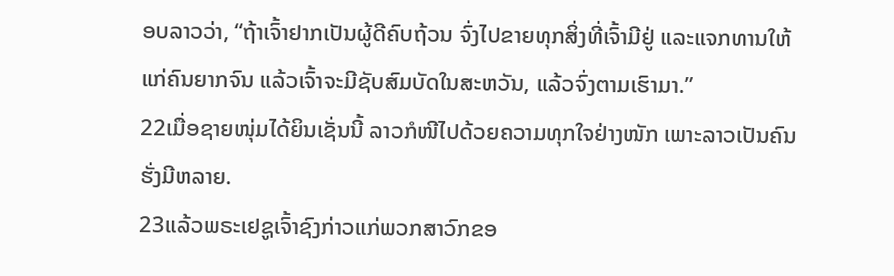ອບລາວວ່າ, “ຖ້າເຈົ້າຢາກເປັນຜູ້ດີຄົບຖ້ວນ ຈົ່ງໄປຂາຍທຸກສິ່ງທີ່ເຈົ້າມີຢູ່ ແລະແຈກທານໃຫ້ແກ່ຄົນຍາກຈົນ ແລ້ວເຈົ້າຈະມີຊັບສົມບັດໃນສະຫວັນ, ແລ້ວຈົ່ງຕາມເຮົາມາ.”
22ເມື່ອຊາຍໜຸ່ມໄດ້ຍິນເຊັ່ນນີ້ ລາວກໍໜີໄປດ້ວຍຄວາມທຸກໃຈຢ່າງໜັກ ເພາະລາວເປັນຄົນຮັ່ງມີຫລາຍ.
23ແລ້ວພຣະເຢຊູເຈົ້າຊົງກ່າວແກ່ພວກສາວົກຂອ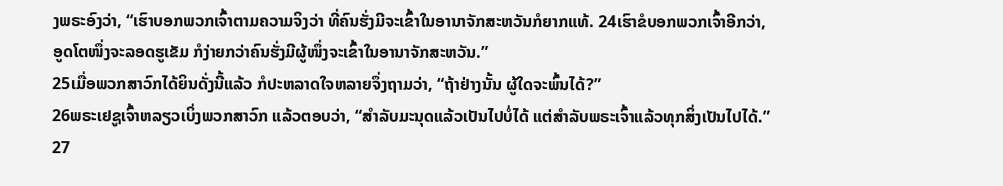ງພຣະອົງວ່າ, “ເຮົາບອກພວກເຈົ້າຕາມຄວາມຈິງວ່າ ທີ່ຄົນຮັ່ງມີຈະເຂົ້າໃນອານາຈັກສະຫວັນກໍຍາກແທ້. 24ເຮົາຂໍບອກພວກເຈົ້າອີກວ່າ, ອູດໂຕໜຶ່ງຈະລອດຮູເຂັມ ກໍງ່າຍກວ່າຄົນຮັ່ງມີຜູ້ໜຶ່ງຈະເຂົ້າໃນອານາຈັກສະຫວັນ.”
25ເມື່ອພວກສາວົກໄດ້ຍິນດັ່ງນີ້ແລ້ວ ກໍປະຫລາດໃຈຫລາຍຈຶ່ງຖາມວ່າ, “ຖ້າຢ່າງນັ້ນ ຜູ້ໃດຈະພົ້ນໄດ້?”
26ພຣະເຢຊູເຈົ້າຫລຽວເບິ່ງພວກສາວົກ ແລ້ວຕອບວ່າ, “ສຳລັບມະນຸດແລ້ວເປັນໄປບໍ່ໄດ້ ແຕ່ສຳລັບພຣະເຈົ້າແລ້ວທຸກສິ່ງເປັນໄປໄດ້.”
27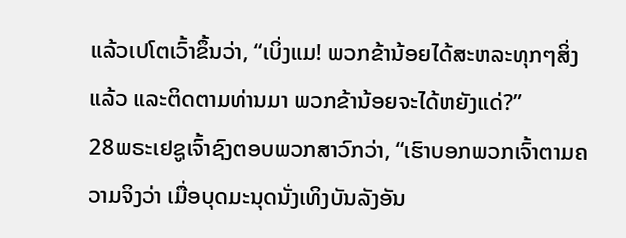ແລ້ວເປໂຕເວົ້າຂຶ້ນວ່າ, “ເບິ່ງແມ! ພວກຂ້ານ້ອຍໄດ້ສະຫລະທຸກໆສິ່ງແລ້ວ ແລະຕິດຕາມທ່ານມາ ພວກຂ້ານ້ອຍຈະໄດ້ຫຍັງແດ່?”
28ພຣະເຢຊູເຈົ້າຊົງຕອບພວກສາວົກວ່າ, “ເຮົາບອກພວກເຈົ້າຕາມຄວາມຈິງວ່າ ເມື່ອບຸດມະນຸດນັ່ງເທິງບັນລັງອັນ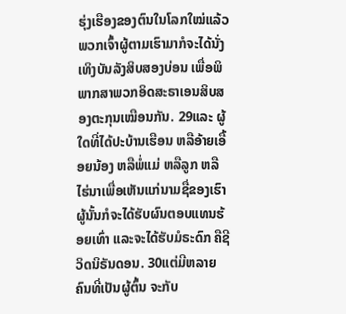ຮຸ່ງເຮືອງຂອງຕົນໃນໂລກໃໝ່ແລ້ວ ພວກເຈົ້າຜູ້ຕາມເຮົາມາກໍຈະໄດ້ນັ່ງເທິງບັນລັງສິບສອງບ່ອນ ເພື່ອພິພາກສາພວກອິດສະຣາເອນສິບສອງຕະກຸນເໝືອນກັນ. 29ແລະ ຜູ້ໃດທີ່ໄດ້ປະບ້ານເຮືອນ ຫລືອ້າຍເອື້ອຍນ້ອງ ຫລືພໍ່ແມ່ ຫລືລູກ ຫລືໄຮ່ນາເພື່ອເຫັນແກ່ນາມຊື່ຂອງເຮົາ ຜູ້ນັ້ນກໍຈະໄດ້ຮັບຜົນຕອບແທນຮ້ອຍເທົ່າ ແລະຈະໄດ້ຮັບມໍຣະດົກ ຄືຊີວິດນິຣັນດອນ. 30ແຕ່ມີຫລາຍຄົນທີ່ເປັນຜູ້ຕົ້ນ ຈະກັບ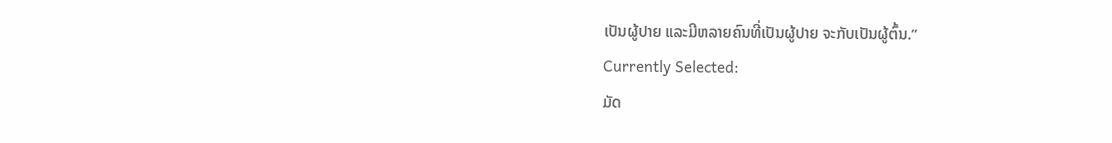ເປັນຜູ້ປາຍ ແລະມີຫລາຍຄົນທີ່ເປັນຜູ້ປາຍ ຈະກັບເປັນຜູ້ຕົ້ນ.”
Currently Selected:
ມັດ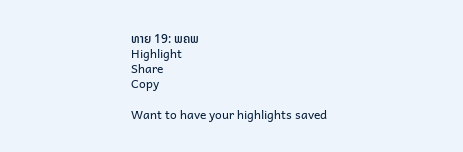ທາຍ 19: ພຄພ
Highlight
Share
Copy

Want to have your highlights saved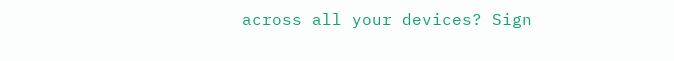across all your devices? Sign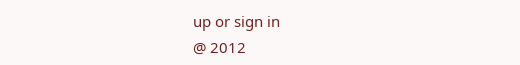up or sign in
@ 2012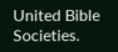United Bible Societies.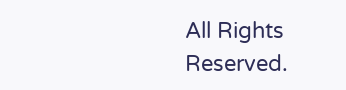All Rights Reserved.